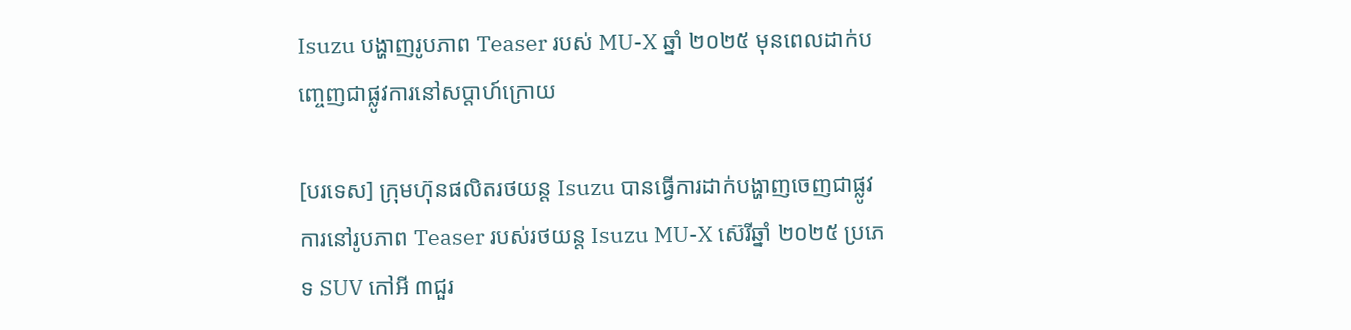Isuzu បង្ហាញរូបភាព Teaser របស់ MU-X ឆ្នាំ ២០២៥ មុនពេលដាក់បញ្ចេញជាផ្លូវការនៅសប្តាហ៍ក្រោយ

[បរទេស] ក្រុមហ៊ុនផលិតរថយន្ត Isuzu បានធ្វើការដាក់បង្ហាញចេញជាផ្លូវការនៅរូបភាព Teaser របស់រថយន្ត Isuzu MU-X ស៊េរីឆ្នាំ ២០២៥ ប្រភេទ SUV កៅអី ៣ជួរ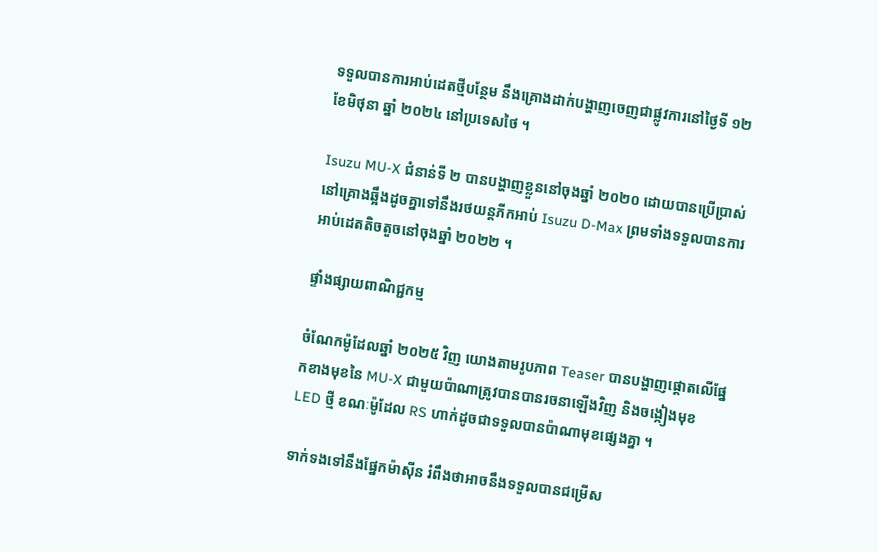ទទួលបានការអាប់ដេតថ្មីបន្ថែម នឹងគ្រោងដាក់បង្ហាញចេញជាផ្លូវការនៅថ្ងៃទី ១២ ខែមិថុនា ឆ្នាំ ២០២៤ នៅប្រទេសថៃ ។

Isuzu MU-X ជំនាន់ទី ២ បានបង្ហាញខ្លួននៅចុងឆ្នាំ ២០២០ ដោយបានប្រើប្រាស់នៅគ្រោងឆ្អឹងដូចគ្នាទៅនឹងរថយន្តភីកអាប់ Isuzu D-Max ព្រមទាំងទទួលបានការអាប់ដេតតិចតួចនៅចុងឆ្នាំ ២០២២ ។

ផ្ទាំងផ្សាយពាណិជ្ជកម្ម

ចំណែកម៉ូដែលឆ្នាំ ២០២៥ វិញ យោងតាមរូបភាព Teaser បានបង្ហាញផ្តោតលើផ្នែកខាងមុខនៃ MU-X ជាមួយប៉ាណាត្រូវបានបានរចនាឡើងវិញ និងចង្កៀងមុខ LED ថ្មី ខណៈម៉ូដែល RS ហាក់ដូចជាទទួលបានប៉ាណាមុខផ្សេងគ្នា ។

ទាក់ទងទៅនឹងផ្នែកម៉ាស៊ីន រំពឹងថាអាចនឹងទទួលបានជម្រើស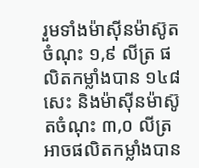រួមទាំងម៉ាស៊ីនម៉ាស៊ូតចំណុះ ១,៩ លីត្រ ផលិតកម្លាំងបាន ១៤៨ សេះ និងម៉ាស៊ីនម៉ាស៊ូតចំណុះ ៣,០ លីត្រ អាចផលិតកម្លាំងបាន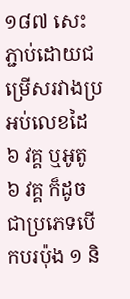១៨៧ សេះ ភ្ជាប់ដោយជម្រើសរវាងប្រអប់លេខដៃ ៦ វគ្គ ឬអូតូ ៦ វគ្គ ក៏ដូចជាប្រភេទបើកបរប៉ុង ១ និ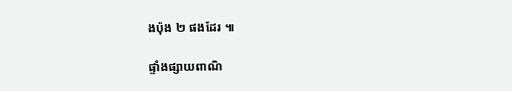ងប៉ុង ២ ផងដែរ ៕

ផ្ទាំងផ្សាយពាណិ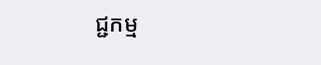ជ្ជកម្ម